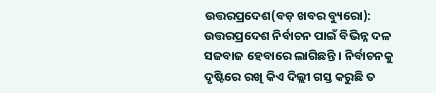ଉତ୍ତରପ୍ରଦେଶ(ବଡ଼ ଖବର ବ୍ୟୁରୋ): ଉତ୍ତରପ୍ରଦେଶ ନିର୍ବାଚନ ପାଇଁ ବିଭିନ୍ନ ଦଳ ସଜବାଜ ହେବାରେ ଲାଗିଛନ୍ତି । ନିର୍ବାଚନକୁ ଦୃଷ୍ଟିରେ ରଖି କିଏ ଦିଲ୍ଲୀ ଗସ୍ତ କରୁଛି ତ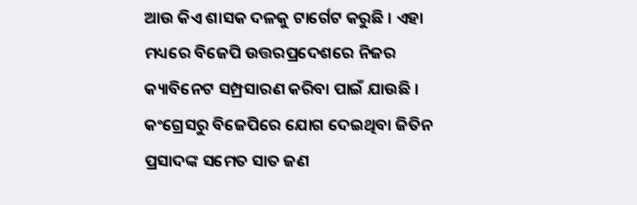ଆଉ କିଏ ଶାସକ ଦଳକୁ ଟାର୍ଗେଟ କରୁଛି । ଏହା ମଧ୍ୟରେ ବିଜେପି ଉତ୍ତରପ୍ରଦେଶରେ ନିଜର କ୍ୟାବିନେଟ ସମ୍ପ୍ରସାରଣ କରିବା ପାଇଁ ଯାଉଛି । କଂଗ୍ରେସରୁ ବିଜେପିରେ ଯୋଗ ଦେଇଥିବା ଜିତିନ ପ୍ରସାଦଙ୍କ ସମେତ ସାତ ଜଣ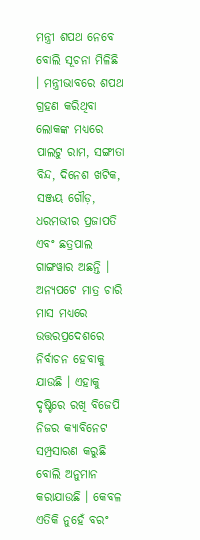ମନ୍ତ୍ରୀ ଶପଥ ନେବେ ବୋଲି ସୂଚନା ମିଳିଛି । ମନ୍ତ୍ରୀଭାବରେ ଶପଥ ଗ୍ରହଣ କରିଥିବା ଲୋକଙ୍କ ମଧ୍ୟରେ ପାଲଟୁ ରାମ, ସଙ୍ଗୀତା ବିନ୍ଦ, ଦିନେଶ ଖଟିକ, ସଞ୍ଜୟ ଗୌଡ଼, ଧରମଭୀର ପ୍ରଜାପତି ଏବଂ ଛତ୍ରପାଲ ଗାଙ୍ଗୱାର ଅଛନ୍ତି ।
ଅନ୍ୟପଟେ ମାତ୍ର ଚାରି ମାସ ମଧ୍ୟରେ ଉତ୍ତରପ୍ରଦେଶରେ ନିର୍ବାଚନ ହେବାକୁ ଯାଉଛି । ଏହାକୁ ଦୃଷ୍ଟିରେ ରଖି ବିଜେପି ନିଜର କ୍ୟାବିନେଟ ସମ୍ପ୍ରସାରଣ କରୁଛି ବୋଲି ଅନୁମାନ କରାଯାଉଛି । କେବଳ ଏତିକି ନୁହେଁ ବରଂ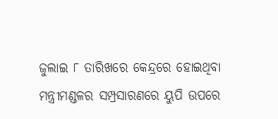ଜୁଲାଇ ୮ ତାରିଖରେ କେନ୍ଦ୍ରରେ ହୋଇଥିବା ମନ୍ତ୍ରୀମଣ୍ଡଳର ସମ୍ପ୍ରସାରଣରେ ୟୁପି ଉପରେ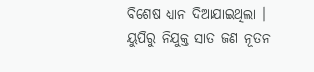ବିଶେଷ ଧ୍ୟାନ ଦିଆଯାଇଥିଲା । ୟୁପିରୁ ନିଯୁକ୍ତ ସାତ ଜଣ ନୂତନ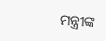ମନ୍ତ୍ରୀଙ୍କ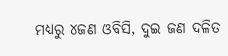ମଧ୍ୟରୁ ୪ଜଣ ଓବିସି, ଦୁଇ ଜଣ ଦଳିତ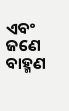ଏବଂ ଜଣେ ବାହ୍ମଣ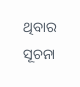ଥିବାର ସୂଚନା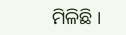ମିଳିଛି ।